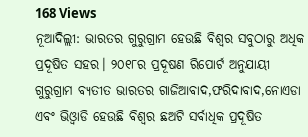168 Views
ନୂଆଦିଲ୍ଲୀ: ଭାରତର ଗୁରୁଗ୍ରାମ ହେଉଛି ବିଶ୍ୱର ସବୁଠାରୁ ଅଧିକ ପ୍ରଦୂଷିତ ସହର। ୨୦୧୮ର ପ୍ରଦୂଷଣ ରିପୋର୍ଟ ଅନୁଯାୟୀ ଗୁରୁଗ୍ରାମ ବ୍ୟତୀତ ଭାରତର ଗାଜିଆବାଦ,ଫରିଦାବାଦ,ନୋଏଡା ଏବଂ ଭିଓ୍ଵାଡି ହେଉଛି ବିଶ୍ୱର ଛଅଟି ସର୍ବାଧିକ ପ୍ରଦୂଷିତ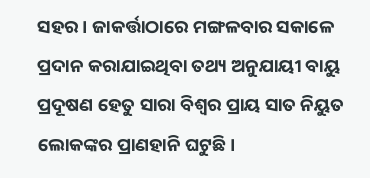ସହର। ଜାକର୍ତ୍ତାଠାରେ ମଙ୍ଗଳବାର ସକାଳେ ପ୍ରଦାନ କରାଯାଇଥିବା ତଥ୍ୟ ଅନୁଯାୟୀ ବାୟୁ ପ୍ରଦୂଷଣ ହେତୁ ସାରା ବିଶ୍ୱର ପ୍ରାୟ ସାତ ନିୟୁତ ଲୋକଙ୍କର ପ୍ରାଣହାନି ଘଟୁଛି।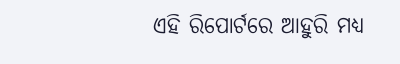ଏହି ରିପୋର୍ଟରେ ଆହୁରି ମଧ୍ୟ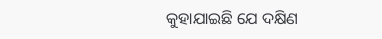କୁହାଯାଇଛି ଯେ ଦକ୍ଷିଣ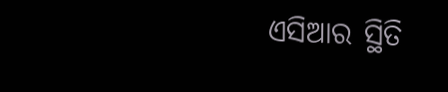ଏସିଆର ସ୍ଥିତି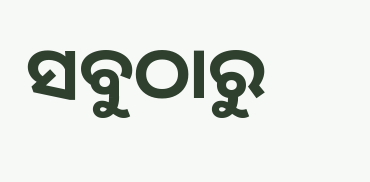ସବୁଠାରୁ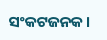ସଂକଟଜନକ।